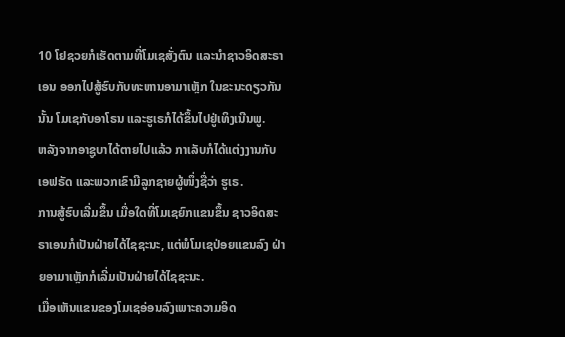10 ໂຢຊວຍກໍເຮັດຕາມທີ່ໂມເຊສັ່ງຕົນ ແລະນຳຊາວອິດສະຣາເອນ ອອກໄປສູ້ຮົບກັບທະຫານອາມາເຫຼັກ ໃນຂະນະດຽວກັນນັ້ນ ໂມເຊກັບອາໂຣນ ແລະຮູເຣກໍໄດ້ຂຶ້ນໄປຢູ່ເທິງເນີນພູ.
ຫລັງຈາກອາຊູບາໄດ້ຕາຍໄປແລ້ວ ກາເລັບກໍໄດ້ແຕ່ງງານກັບເອຟຣັດ ແລະພວກເຂົາມີລູກຊາຍຜູ້ໜຶ່ງຊື່ວ່າ ຮູເຣ.
ການສູ້ຮົບເລີ່ມຂຶ້ນ ເມື່ອໃດທີ່ໂມເຊຍົກແຂນຂຶ້ນ ຊາວອິດສະຣາເອນກໍເປັນຝ່າຍໄດ້ໄຊຊະນະ, ແຕ່ພໍໂມເຊປ່ອຍແຂນລົງ ຝ່າຍອາມາເຫຼັກກໍເລີ່ມເປັນຝ່າຍໄດ້ໄຊຊະນະ.
ເມື່ອເຫັນແຂນຂອງໂມເຊອ່ອນລົງເພາະຄວາມອິດ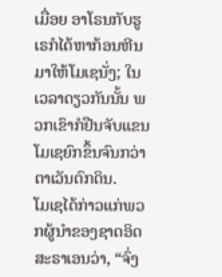ເມື່ອຍ ອາໂຣນກັບຮູເຣກໍໄດ້ຫາກ້ອນຫີນມາໃຫ້ໂມເຊນັ່ງ; ໃນເວລາດຽວກັນນັ້ນ ພວກເຂົາກໍຢືນຈັບແຂນໂມເຊຍົກຂຶ້ນຈົນກວ່າຕາເວັນຕົກດິນ.
ໂມເຊໄດ້ກ່າວແກ່ພວກຜູ້ນຳຂອງຊາດອິດສະຣາເອນວ່າ, “ຈົ່ງ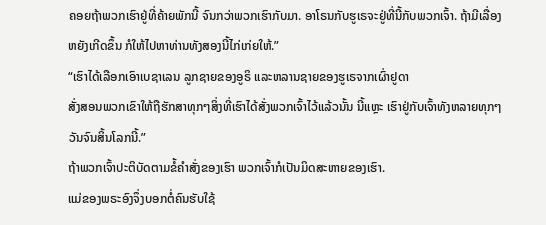ຄອຍຖ້າພວກເຮົາຢູ່ທີ່ຄ້າຍພັກນີ້ ຈົນກວ່າພວກເຮົາກັບມາ. ອາໂຣນກັບຮູເຣຈະຢູ່ທີ່ນີ້ກັບພວກເຈົ້າ. ຖ້າມີເລື່ອງຫຍັງເກີດຂຶ້ນ ກໍໃຫ້ໄປຫາທ່ານທັງສອງນີ້ໄກ່ເກ່ຍໃຫ້.”
“ເຮົາໄດ້ເລືອກເອົາເບຊາເລນ ລູກຊາຍຂອງອູຣິ ແລະຫລານຊາຍຂອງຮູເຣຈາກເຜົ່າຢູດາ
ສັ່ງສອນພວກເຂົາໃຫ້ຖືຮັກສາທຸກໆສິ່ງທີ່ເຮົາໄດ້ສັ່ງພວກເຈົ້າໄວ້ແລ້ວນັ້ນ ນີ້ແຫຼະ ເຮົາຢູ່ກັບເຈົ້າທັງຫລາຍທຸກໆວັນຈົນສິ້ນໂລກນີ້.”
ຖ້າພວກເຈົ້າປະຕິບັດຕາມຂໍ້ຄຳສັ່ງຂອງເຮົາ ພວກເຈົ້າກໍເປັນມິດສະຫາຍຂອງເຮົາ.
ແມ່ຂອງພຣະອົງຈຶ່ງບອກຕໍ່ຄົນຮັບໃຊ້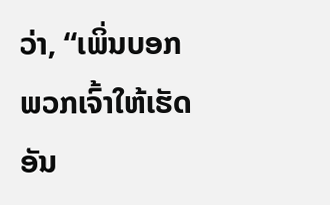ວ່າ, “ເພິ່ນບອກພວກເຈົ້າໃຫ້ເຮັດອັນ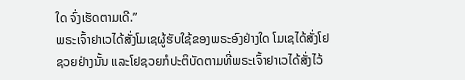ໃດ ຈົ່ງເຮັດຕາມເດີ.”
ພຣະເຈົ້າຢາເວໄດ້ສັ່ງໂມເຊຜູ້ຮັບໃຊ້ຂອງພຣະອົງຢ່າງໃດ ໂມເຊໄດ້ສັ່ງໂຢຊວຍຢ່າງນັ້ນ ແລະໂຢຊວຍກໍປະຕິບັດຕາມທີ່ພຣະເຈົ້າຢາເວໄດ້ສັ່ງໄວ້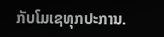ກັບໂມເຊທຸກປະການ.